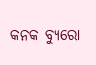କନକ ବ୍ୟୁରୋ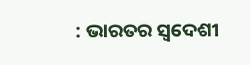: ଭାରତର ସ୍ୱଦେଶୀ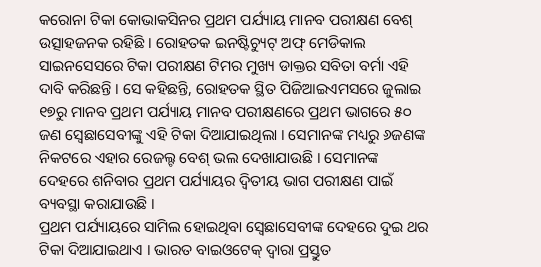କରୋନା ଟିକା କୋଭାକସିନର ପ୍ରଥମ ପର୍ଯ୍ୟାୟ ମାନବ ପରୀକ୍ଷଣ ବେଶ୍ ଉତ୍ସାହଜନକ ରହିଛି । ରୋହତକ ଇନଷ୍ଟିଚ୍ୟୁଟ୍ ଅଫ୍ ମେଡିକାଲ ସାଇନସେସରେ ଟିକା ପରୀକ୍ଷଣ ଟିମର ମୁଖ୍ୟ ଡାକ୍ତର ସବିତା ବର୍ମା ଏହି ଦାବି କରିଛନ୍ତି । ସେ କହିଛନ୍ତି, ରୋହତକ ସ୍ଥିତ ପିଜିଆଇଏମସରେ ଜୁଲାଇ ୧୭ରୁ ମାନବ ପ୍ରଥମ ପର୍ଯ୍ୟାୟ ମାନବ ପରୀକ୍ଷଣରେ ପ୍ରଥମ ଭାଗରେ ୫୦ ଜଣ ସ୍ୱେଛାସେବୀଙ୍କୁ ଏହି ଟିକା ଦିଆଯାଇଥିଲା । ସେମାନଙ୍କ ମଧ୍ୟରୁ ୬ଜଣଙ୍କ ନିକଟରେ ଏହାର ରେଜଲ୍ଟ ବେଶ୍ ଭଲ ଦେଖାଯାଉଛି । ସେମାନଙ୍କ ଦେହରେ ଶନିବାର ପ୍ରଥମ ପର୍ଯ୍ୟାୟର ଦ୍ୱିତୀୟ ଭାଗ ପରୀକ୍ଷଣ ପାଇଁ ବ୍ୟବସ୍ଥା କରାଯାଉଛି ।
ପ୍ରଥମ ପର୍ଯ୍ୟାୟରେ ସାମିଲ ହୋଇଥିବା ସ୍ୱେଛାସେବୀଙ୍କ ଦେହରେ ଦୁଇ ଥର ଟିକା ଦିଆଯାଇଥାଏ । ଭାରତ ବାଇଓଟେକ୍ ଦ୍ୱାରା ପ୍ରସ୍ତୁତ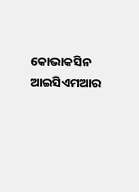କୋଭାକସିନ ଆଇସିଏମଆର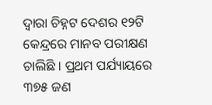ଦ୍ୱାରା ଚିହ୍ନଟ ଦେଶର ୧୨ଟି କେନ୍ଦ୍ରରେ ମାନବ ପରୀକ୍ଷଣ ଚାଲିଛି । ପ୍ରଥମ ପର୍ଯ୍ୟାୟରେ ୩୭୫ ଜଣ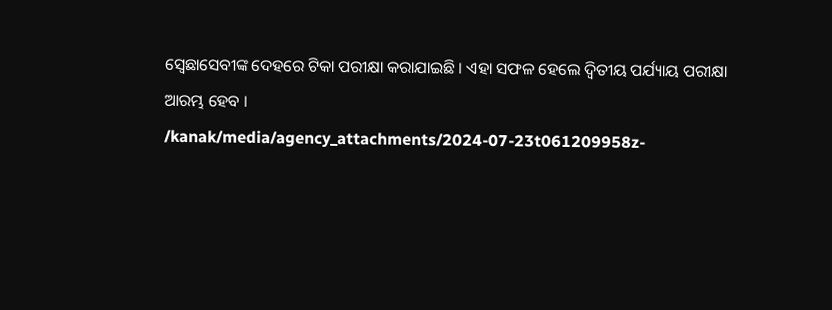ସ୍ୱେଛାସେବୀଙ୍କ ଦେହରେ ଟିକା ପରୀକ୍ଷା କରାଯାଇଛି । ଏହା ସଫଳ ହେଲେ ଦ୍ୱିତୀୟ ପର୍ଯ୍ୟାୟ ପରୀକ୍ଷା ଆରମ୍ଭ ହେବ ।
/kanak/media/agency_attachments/2024-07-23t061209958z-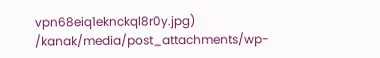vpn68eiq1eknckql8r0y.jpg)
/kanak/media/post_attachments/wp-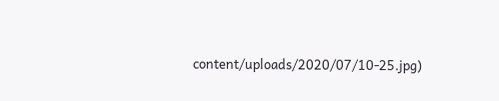content/uploads/2020/07/10-25.jpg)